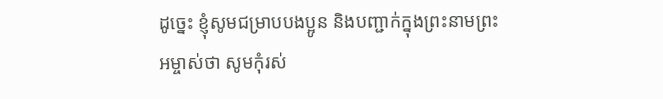ដូច្នេះ ខ្ញុំសូមជម្រាបបងប្អូន និងបញ្ជាក់ក្នុងព្រះនាមព្រះអម្ចាស់ថា សូមកុំរស់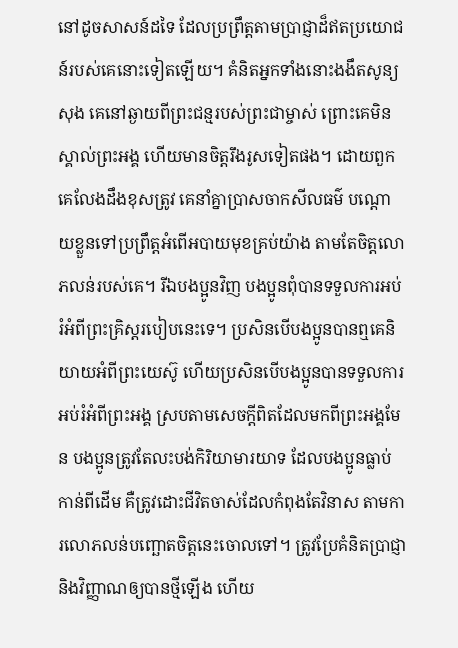នៅដូចសាសន៍ដទៃ ដែលប្រព្រឹត្តតាមប្រាជ្ញាដ៏ឥតប្រយោជន៍របស់គេនោះទៀតឡើយ។ គំនិតអ្នកទាំងនោះងងឹតសូន្យសុង គេនៅឆ្ងាយពីព្រះជន្មរបស់ព្រះជាម្ចាស់ ព្រោះគេមិនស្គាល់ព្រះអង្គ ហើយមានចិត្តរឹងរូសទៀតផង។ ដោយពួកគេលែងដឹងខុសត្រូវ គេនាំគ្នាប្រាសចាកសីលធម៌ បណ្ដោយខ្លួនទៅប្រព្រឹត្តអំពើអបាយមុខគ្រប់យ៉ាង តាមតែចិត្តលោភលន់របស់គេ។ រីឯបងប្អូនវិញ បងប្អូនពុំបានទទួលការអប់រំអំពីព្រះគ្រិស្តរបៀបនេះទេ។ ប្រសិនបើបងប្អូនបានឮគេនិយាយអំពីព្រះយេស៊ូ ហើយប្រសិនបើបងប្អូនបានទទួលការអប់រំអំពីព្រះអង្គ ស្របតាមសេចក្ដីពិតដែលមកពីព្រះអង្គមែន បងប្អូនត្រូវតែលះបង់កិរិយាមារយាទ ដែលបងប្អូនធ្លាប់កាន់ពីដើម គឺត្រូវដោះជីវិតចាស់ដែលកំពុងតែវិនាស តាមការលោភលន់បញ្ឆោតចិត្តនេះចោលទៅ។ ត្រូវប្រែគំនិតប្រាជ្ញា និងវិញ្ញាណឲ្យបានថ្មីឡើង ហើយ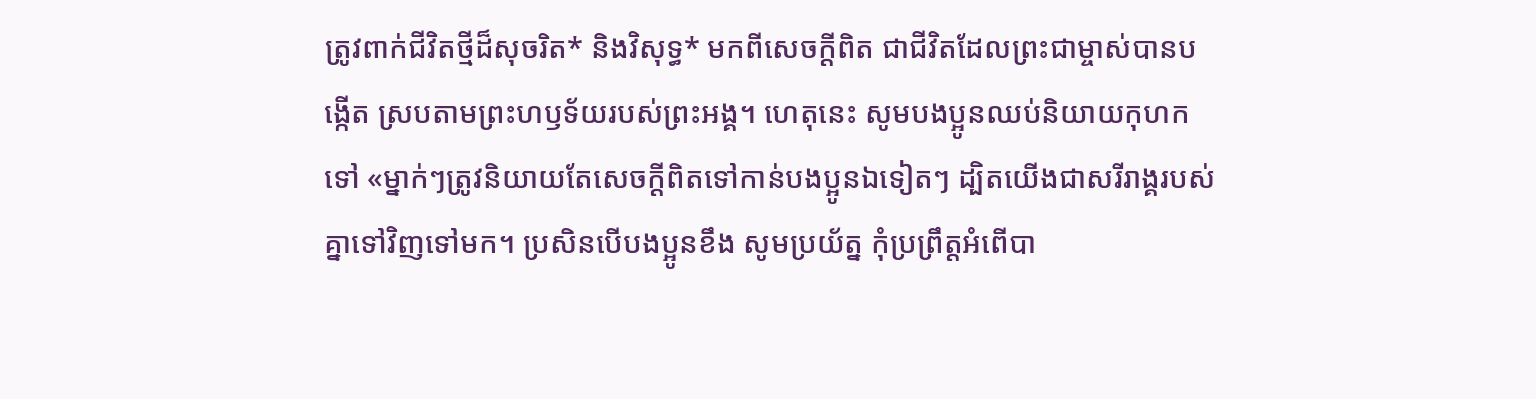ត្រូវពាក់ជីវិតថ្មីដ៏សុចរិត* និងវិសុទ្ធ* មកពីសេចក្ដីពិត ជាជីវិតដែលព្រះជាម្ចាស់បានបង្កើត ស្របតាមព្រះហឫទ័យរបស់ព្រះអង្គ។ ហេតុនេះ សូមបងប្អូនឈប់និយាយកុហកទៅ «ម្នាក់ៗត្រូវនិយាយតែសេចក្ដីពិតទៅកាន់បងប្អូនឯទៀតៗ ដ្បិតយើងជាសរីរាង្គរបស់គ្នាទៅវិញទៅមក។ ប្រសិនបើបងប្អូនខឹង សូមប្រយ័ត្ន កុំប្រព្រឹត្តអំពើបា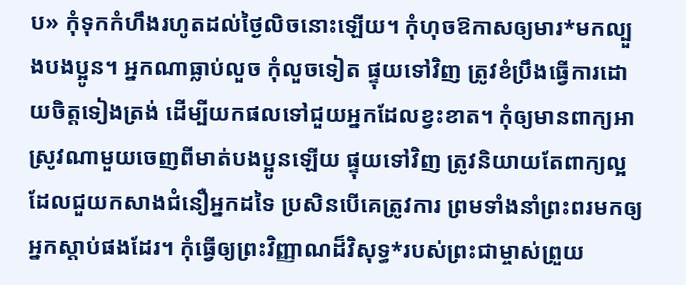ប» កុំទុកកំហឹងរហូតដល់ថ្ងៃលិចនោះឡើយ។ កុំហុចឱកាសឲ្យមារ*មកល្បួងបងប្អូន។ អ្នកណាធ្លាប់លួច កុំលួចទៀត ផ្ទុយទៅវិញ ត្រូវខំប្រឹងធ្វើការដោយចិត្តទៀងត្រង់ ដើម្បីយកផលទៅជួយអ្នកដែលខ្វះខាត។ កុំឲ្យមានពាក្យអាស្រូវណាមួយចេញពីមាត់បងប្អូនឡើយ ផ្ទុយទៅវិញ ត្រូវនិយាយតែពាក្យល្អដែលជួយកសាងជំនឿអ្នកដទៃ ប្រសិនបើគេត្រូវការ ព្រមទាំងនាំព្រះពរមកឲ្យអ្នកស្ដាប់ផងដែរ។ កុំធ្វើឲ្យព្រះវិញ្ញាណដ៏វិសុទ្ធ*របស់ព្រះជាម្ចាស់ព្រួយ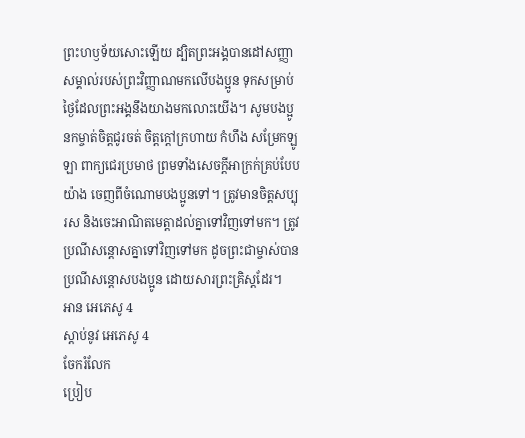ព្រះហឫទ័យសោះឡើយ ដ្បិតព្រះអង្គបានដៅសញ្ញាសម្គាល់របស់ព្រះវិញ្ញាណមកលើបងប្អូន ទុកសម្រាប់ថ្ងៃដែលព្រះអង្គនឹងយាងមកលោះយើង។ សូមបងប្អូនកម្ចាត់ចិត្តជូរចត់ ចិត្តក្ដៅក្រហាយ កំហឹង សម្រែកឡូឡា ពាក្យជេរប្រមាថ ព្រមទាំងសេចក្ដីអាក្រក់គ្រប់បែបយ៉ាង ចេញពីចំណោមបងប្អូនទៅ។ ត្រូវមានចិត្តសប្បុរស និងចេះអាណិតមេត្តាដល់គ្នាទៅវិញទៅមក។ ត្រូវប្រណីសន្ដោសគ្នាទៅវិញទៅមក ដូចព្រះជាម្ចាស់បានប្រណីសន្ដោសបងប្អូន ដោយសារព្រះគ្រិស្តដែរ។
អាន អេភេសូ 4
ស្ដាប់នូវ អេភេសូ 4
ចែករំលែក
ប្រៀប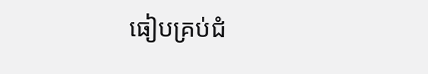ធៀបគ្រប់ជំ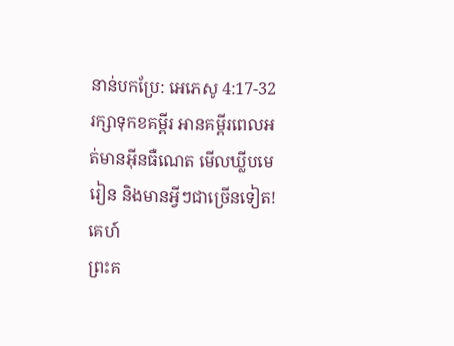នាន់បកប្រែ: អេភេសូ 4:17-32
រក្សាទុកខគម្ពីរ អានគម្ពីរពេលអត់មានអ៊ីនធឺណេត មើលឃ្លីបមេរៀន និងមានអ្វីៗជាច្រើនទៀត!
គេហ៍
ព្រះគ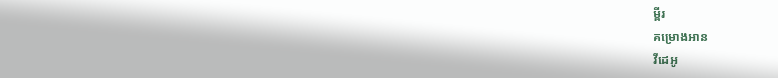ម្ពីរ
គម្រោងអាន
វីដេអូ